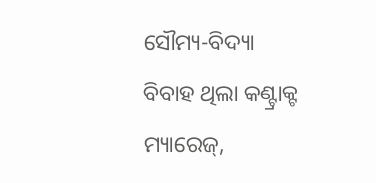ସୌମ୍ୟ-ବିଦ୍ୟା ବିବାହ ଥିଲା କଣ୍ଟ୍ରାକ୍ଟ ମ୍ୟାରେଜ୍,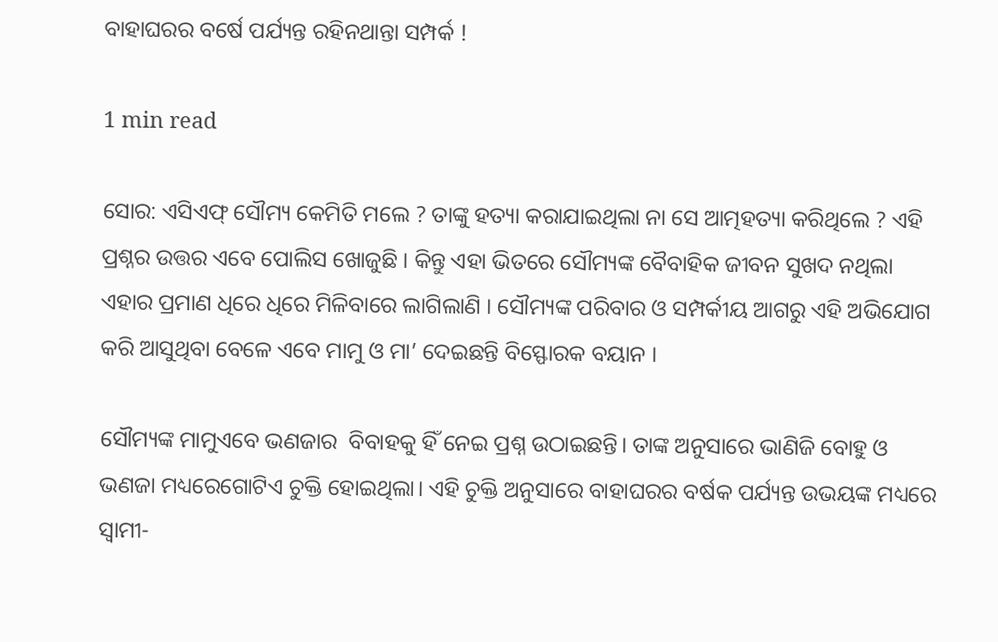ବାହାଘରର ବର୍ଷେ ପର୍ଯ୍ୟନ୍ତ ରହିନଥାନ୍ତା ସମ୍ପର୍କ !

1 min read

ସୋର: ଏସିଏଫ୍ ସୌମ୍ୟ କେମିତି ମଲେ ? ତାଙ୍କୁ ହତ୍ୟା କରାଯାଇଥିଲା ନା ସେ ଆତ୍ମହତ୍ୟା କରିଥିଲେ ? ଏହି ପ୍ରଶ୍ନର ଉତ୍ତର ଏବେ ପୋଲିସ ଖୋଜୁଛି । କିନ୍ତୁ ଏହା ଭିତରେ ସୌମ୍ୟଙ୍କ ବୈବାହିକ ଜୀବନ ସୁଖଦ ନଥିଲା ଏହାର ପ୍ରମାଣ ଧିରେ ଧିରେ ମିଳିବାରେ ଲାଗିଲାଣି । ସୌମ୍ୟଙ୍କ ପରିବାର ଓ ସମ୍ପର୍କୀୟ ଆଗରୁ ଏହି ଅଭିଯୋଗ କରି ଆସୁଥିବା ବେଳେ ଏବେ ମାମୁ ଓ ମା’ ଦେଇଛନ୍ତି ବିସ୍ଫୋରକ ବୟାନ ।

ସୌମ୍ୟଙ୍କ ମାମୁଏବେ ଭଣଜାର  ବିବାହକୁ ହିଁ ନେଇ ପ୍ରଶ୍ନ ଉଠାଇଛନ୍ତି। ତାଙ୍କ ଅନୁସାରେ ଭାଣିଜି ବୋହୁ ଓ ଭଣଜା ମଧ୍ୟରେଗୋଟିଏ ଚୁକ୍ତି ହୋଇଥିଲା। ଏହି ଚୁକ୍ତି ଅନୁସାରେ ବାହାଘରର ବର୍ଷକ ପର୍ଯ୍ୟନ୍ତ ଉଭୟଙ୍କ ମଧ୍ୟରେ ସ୍ୱାମୀ-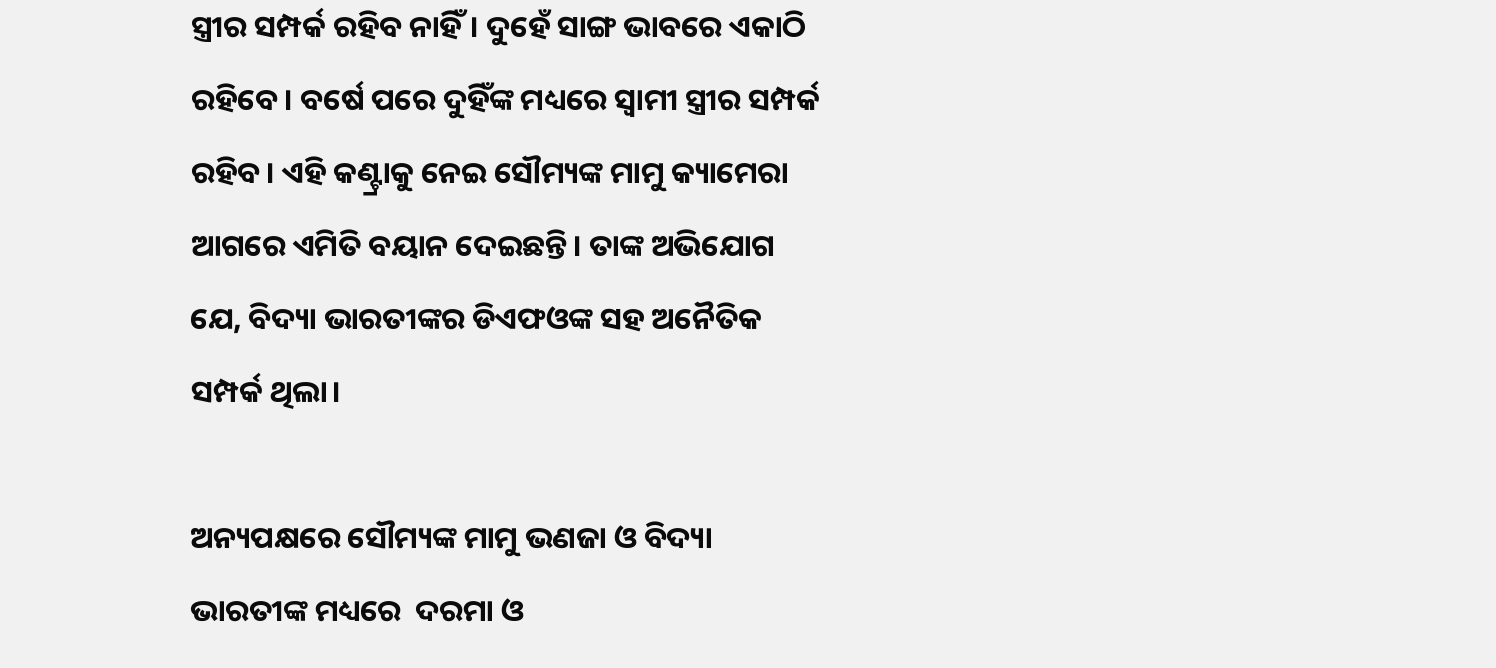ସ୍ତ୍ରୀର ସମ୍ପର୍କ ରହିବ ନାହିଁ। ଦୁହେଁ ସାଙ୍ଗ ଭାବରେ ଏକାଠି ରହିବେ। ବର୍ଷେ ପରେ ଦୁହିଁଙ୍କ ମଧ୍ୟରେ ସ୍ୱାମୀ ସ୍ତ୍ରୀର ସମ୍ପର୍କ ରହିବ। ଏହି କଣ୍ଟ୍ରାକୁ ନେଇ ସୌମ୍ୟଙ୍କ ମାମୁ କ୍ୟାମେରା ଆଗରେ ଏମିତି ବୟାନ ଦେଇଛନ୍ତି। ତାଙ୍କ ଅଭିଯୋଗ ଯେ, ବିଦ୍ୟା ଭାରତୀଙ୍କର ଡିଏଫଓଙ୍କ ସହ ଅନୈତିକ ସମ୍ପର୍କ ଥିଲା।

ଅନ୍ୟପକ୍ଷରେ ସୌମ୍ୟଙ୍କ ମାମୁ ଭଣଜା ଓ ବିଦ୍ୟା ଭାରତୀଙ୍କ ମଧ୍ୟରେ  ଦରମା ଓ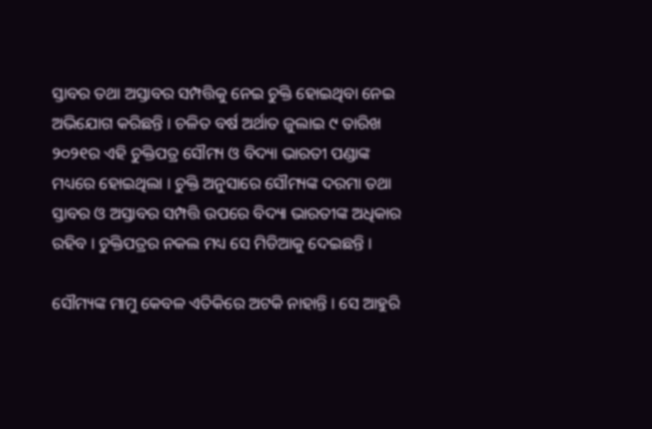ସ୍ତାବର ତଥା ଅସ୍ତାବର ସମ୍ପତ୍ତିକୁ ନେଇ ଚୁକ୍ତି ହୋଇଥିବା ନେଇ ଅଭିଯୋଗ କରିଛନ୍ତି । ଚଳିତ ବର୍ଷ ଅର୍ଥାତ ଜୁଲାଇ ୯ ତାରିଖ ୨୦୨୧ର ଏହି ଚୁକ୍ତିପତ୍ର ସୌମ୍ୟ ଓ ବିଦ୍ୟା ଭାରତୀ ପଣ୍ଡାଙ୍କ ମଧ୍ୟରେ ହୋଇଥିଲା । ଚୁକ୍ତି ଅନୁସାରେ ସୌମ୍ୟଙ୍କ ଦରମା ତଥା ସ୍ତାବର ଓ ଅସ୍ତାବର ସମ୍ପତ୍ତି ଉପରେ ବିଦ୍ୟା ଭାରତୀଙ୍କ ଅଧିକାର ରହିବ । ଚୁକ୍ତିପତ୍ରର ନକଲ ମଧ୍ୟ ସେ ମିଡିଆକୁ ଦେଇଛନ୍ତି ।

ସୌମ୍ୟଙ୍କ ମାମୁ କେବଳ ଏତିକିରେ ଅଟକି ନାହାନ୍ତି । ସେ ଆହୁରି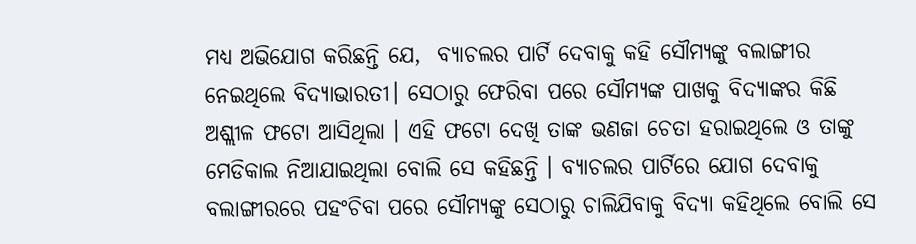ମଧ୍ୟ ଅଭିଯୋଗ କରିଛନ୍ତି ଯେ,  ବ୍ୟାଚଲର ପାର୍ଟି ଦେବାକୁ କହି ସୌମ୍ୟଙ୍କୁ ବଲାଙ୍ଗୀର ନେଇଥିଲେ ବିଦ୍ୟାଭାରତୀ। ସେଠାରୁ ଫେରିବା ପରେ ସୌମ୍ୟଙ୍କ ପାଖକୁ ବିଦ୍ୟାଙ୍କର କିଛି ଅଶ୍ଲୀଳ ଫଟୋ ଆସିଥିଲା । ଏହି ଫଟୋ ଦେଖି ତାଙ୍କ ଭଣଜା ଚେତା ହରାଇଥିଲେ ଓ ତାଙ୍କୁ ମେଡିକାଲ ନିଆଯାଇଥିଲା ବୋଲି ସେ କହିଛନ୍ତି । ବ୍ୟାଚଲର ପାର୍ଟିରେ ଯୋଗ ଦେବାକୁ ବଲାଙ୍ଗୀରରେ ପହଂଚିବା ପରେ ସୌମ୍ୟଙ୍କୁ ସେଠାରୁ ଚାଲିଯିବାକୁ ବିଦ୍ୟା କହିଥିଲେ ବୋଲି ସେ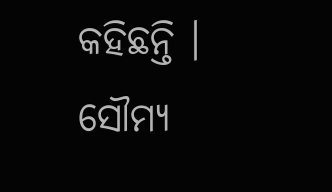କହିଛନ୍ତି । ସୌମ୍ୟ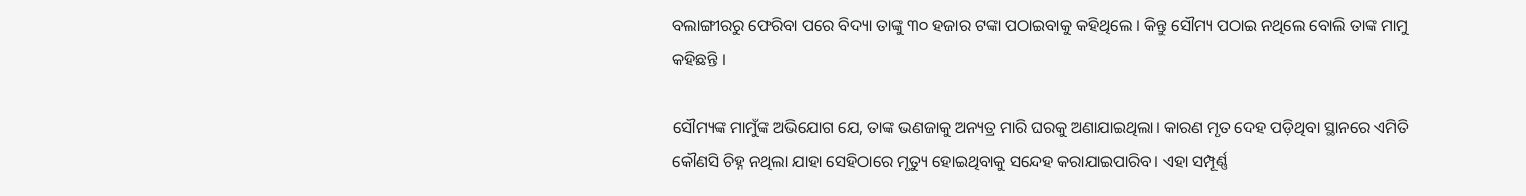ବଲାଙ୍ଗୀରରୁ ଫେରିବା ପରେ ବିଦ୍ୟା ତାଙ୍କୁ ୩୦ ହଜାର ଟଙ୍କା ପଠାଇବାକୁ କହିଥିଲେ । କିନ୍ତୁ ସୌମ୍ୟ ପଠାଇ ନଥିଲେ ବୋଲି ତାଙ୍କ ମାମୁ କହିଛନ୍ତି ।

ସୌମ୍ୟଙ୍କ ମାମୁଁଙ୍କ ଅଭିଯୋଗ ଯେ, ତାଙ୍କ ଭଣଜାକୁ ଅନ୍ୟତ୍ର ମାରି ଘରକୁ ଅଣାଯାଇଥିଲା। କାରଣ ମୃତ ଦେହ ପଡ଼ିଥିବା ସ୍ଥାନରେ ଏମିତି କୌଣସି ଚିହ୍ନ ନଥିଲା ଯାହା ସେହିଠାରେ ମୃତ୍ୟୁ ହୋଇଥିବାକୁ ସନ୍ଦେହ କରାଯାଇପାରିବ। ଏହା ସମ୍ପୂର୍ଣ୍ଣ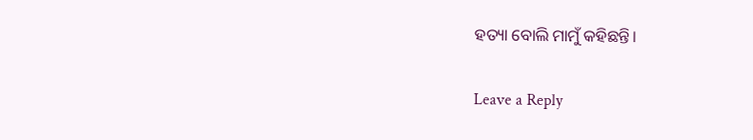ହତ୍ୟା ବୋଲି ମାମୁଁ କହିଛନ୍ତି।

Leave a Reply